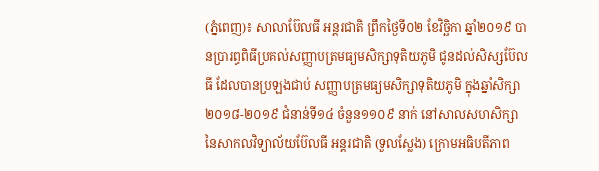(ភ្នំពេញ)៖ សាលាប៊ែលធី អន្តរជាតិ ព្រឹកថ្ងៃទី០២ ខែវិច្ឆិកា ឆ្នាំ២០១៩ បានប្រារព្ធពិធីប្រគល់សញ្ញាបត្រមធ្យមសិក្សាទុតិយភូមិ ជូនដល់សិស្សប៊ែលធី ដែលបានប្រឡងជាប់ សញ្ញាបត្រមធ្យមសិក្សាទុតិយភូមិ ក្នុងឆ្នាំសិក្សា ២០១៨-២០១៩ ជំនាន់ទី១៤ ចំនួន១១០៩ នាក់ នៅសាលសហសិក្សា នៃសាកលវិទ្យាល័យប៊ែលធី អន្តរជាតិ (ទួលស្លែង) ក្រោមអធិបតីភាព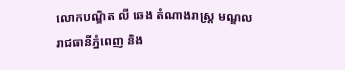លោកបណ្ឌិត លី ឆេង តំណាងរាស្រ្ត មណ្ឌលរាជធានីភ្នំពេញ និង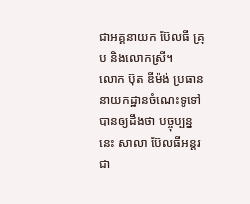ជាអគ្គនាយក ប៊ែលធី គ្រុប និងលោកស្រី។
លោក ប៊ុត ឌីម៉ង់ ប្រធាននាយកដ្ឋានចំណេះទូទៅ បានឲ្យដឹងថា បច្ចុប្បន្ននេះ សាលា ប៊ែលធីអន្តរជា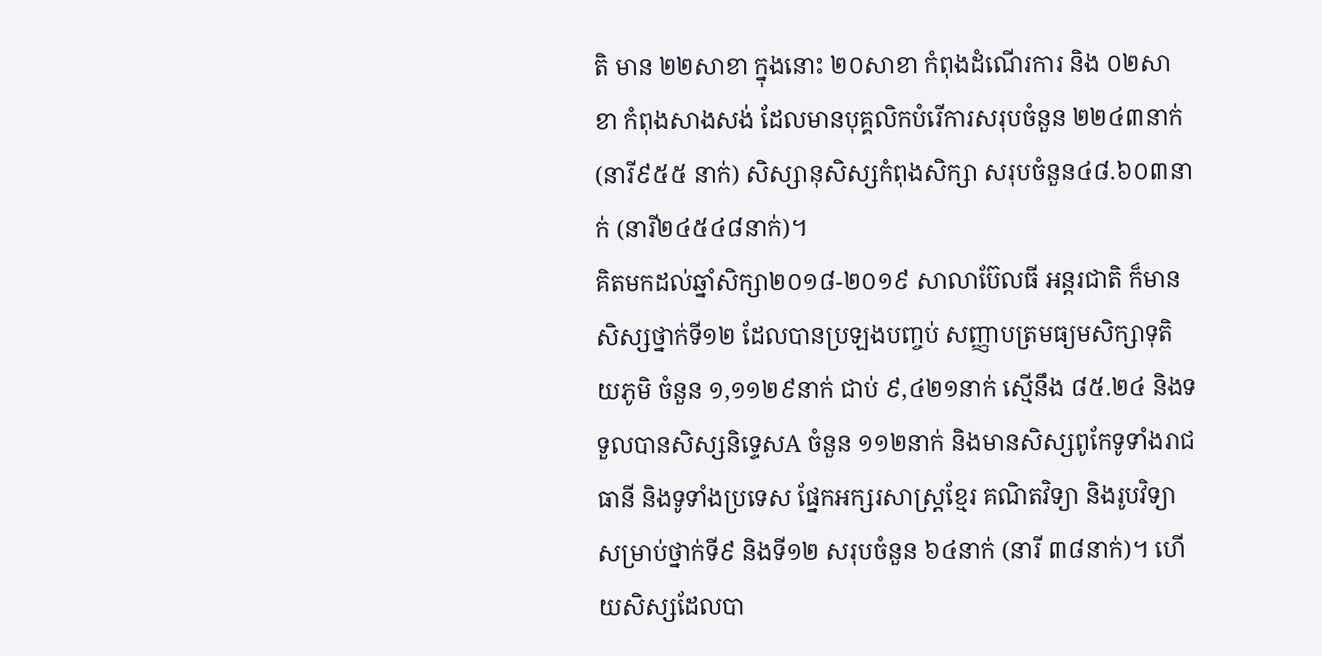តិ មាន ២២សាខា ក្នុងនោះ ២០សាខា កំពុងដំណើរការ និង ០២សាខា កំពុងសាងសង់ ដែលមានបុគ្គលិកបំរើការសរុបចំនួន ២២៤៣នាក់ (នារី៩៥៥ នាក់) សិស្សានុសិស្សកំពុងសិក្សា សរុបចំនួន៤៨.៦០៣នាក់ (នារី២៤៥៤៨នាក់)។
គិតមកដល់ឆ្នាំសិក្សា២០១៨-២០១៩ សាលាប៊ែលធី អន្តរជាតិ ក៏មានសិស្សថ្នាក់ទី១២ ដែលបានប្រឡងបញ្ចប់ សញ្ញាបត្រមធ្យមសិក្សាទុតិយភូមិ ចំនួន ១,១១២៩នាក់ ជាប់ ៩,៤២១នាក់ ស្មើនឹង ៨៥.២៤ និងទទួលបានសិស្សនិទ្ទេសA ចំនួន ១១២នាក់ និងមានសិស្សពូកែទូទាំងរាជធានី និងទូទាំងប្រទេស ផ្នែកអក្សរសាស្ត្រខ្មែរ គណិតវិទ្យា និងរូបវិទ្យា សម្រាប់ថ្នាក់ទី៩ និងទី១២ សរុបចំនួន ៦៤នាក់ (នារី ៣៨នាក់)។ ហើយសិស្សដែលបា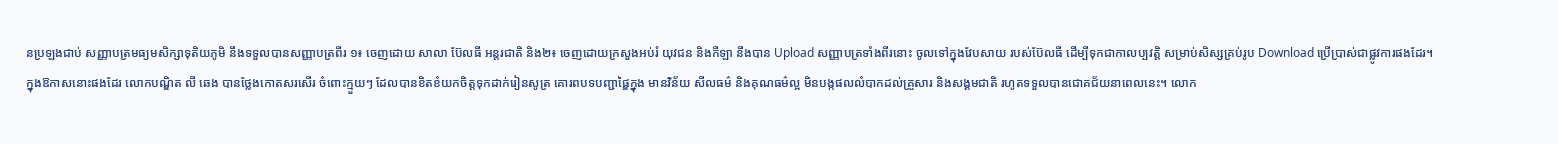នប្រឡងជាប់ សញ្ញាបត្រមធ្យមសិក្សាទុតិយភូមិ នឹងទទួលបានសញ្ញាបត្រពីរ ១៖ ចេញដោយ សាលា ប៊ែលធី អន្តរជាតិ និង២៖ ចេញដោយក្រសួងអប់រំ យុវជន និងកីឡា នឹងបាន Upload សញ្ញាបត្រទាំងពីរនោះ ចូលទៅក្នុងវែបសាយ របស់ប៊ែលធី ដើម្បីទុកជាកាលប្បវត្តិ សម្រាប់សិស្សគ្រប់រូប Download ប្រើប្រាស់ជាផ្លូវការផងដែរ។
ក្នុងឱកាសនោះផងដែរ លោកបណ្ឌិត លី ឆេង បានថ្លែងកោតសរសើរ ចំពោះក្មួយៗ ដែលបានខិតខំយកចិត្តទុកដាក់រៀនសូត្រ គោរពបទបញ្ជាផ្ឌៃក្នុង មានវិន័យ សីលធម៌ និងគុណធម៌ល្អ មិនបង្កផលលំបាកដល់គ្រួសារ និងសង្គមជាតិ រហូតទទួលបានជោគជ័យនាពេលនេះ។ លោក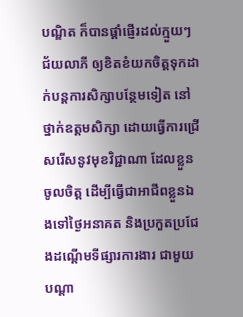បណ្ឌិត ក៏បានផ្តាំផ្ញើរដល់ក្មួយៗជ័យលាភី ឲ្យខិតខំយកចិត្តទុកដាក់បន្តការសិក្សាបន្ថែមទៀត នៅថ្នាក់ឧត្តមសិក្សា ដោយធ្វើការជ្រើសរើសនូវមុខវិជ្ជាណា ដែលខ្លួនចូលចិត្ត ដើម្បីធ្វើជាអាជីពខ្លួនឯងទៅថ្ងៃអនាគត និងប្រកួតប្រជែងដណ្តើមទីផ្សារការងារ ជាមួយបណ្តា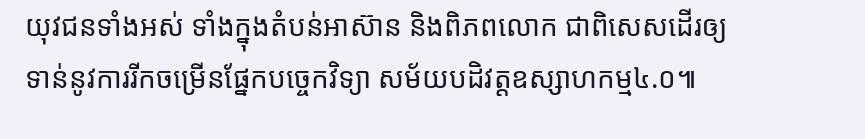យុវជនទាំងអស់ ទាំងក្នុងតំបន់អាស៊ាន និងពិភពលោក ជាពិសេសដើរឲ្យទាន់នូវការរីកចម្រើនផ្នែកបច្ចេកវិទ្យា សម័យបដិវត្តឧស្សាហកម្ម៤.០៕